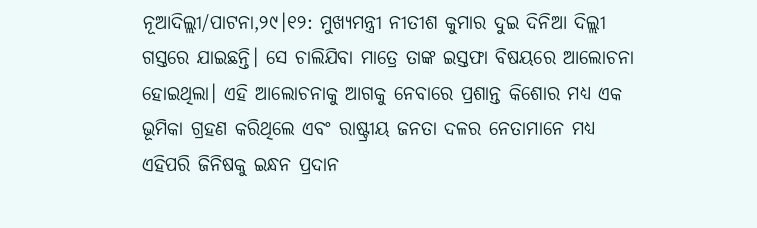ନୂଆଦିଲ୍ଲୀ/ପାଟନା,୨୯।୧୨: ମୁଖ୍ୟମନ୍ତ୍ରୀ ନୀତୀଶ କୁମାର ଦୁଇ ଦିନିଆ ଦିଲ୍ଲୀ ଗସ୍ତରେ ଯାଇଛନ୍ତି। ସେ ଚାଲିଯିବା ମାତ୍ରେ ତାଙ୍କ ଇସ୍ତଫା ବିଷୟରେ ଆଲୋଚନା ହୋଇଥିଲା। ଏହି ଆଲୋଚନାକୁ ଆଗକୁ ନେବାରେ ପ୍ରଶାନ୍ତ କିଶୋର ମଧ୍ୟ ଏକ ଭୂମିକା ଗ୍ରହଣ କରିଥିଲେ ଏବଂ ରାଷ୍ଟ୍ରୀୟ ଜନତା ଦଳର ନେତାମାନେ ମଧ୍ୟ ଏହିପରି ଜିନିଷକୁ ଇନ୍ଧନ ପ୍ରଦାନ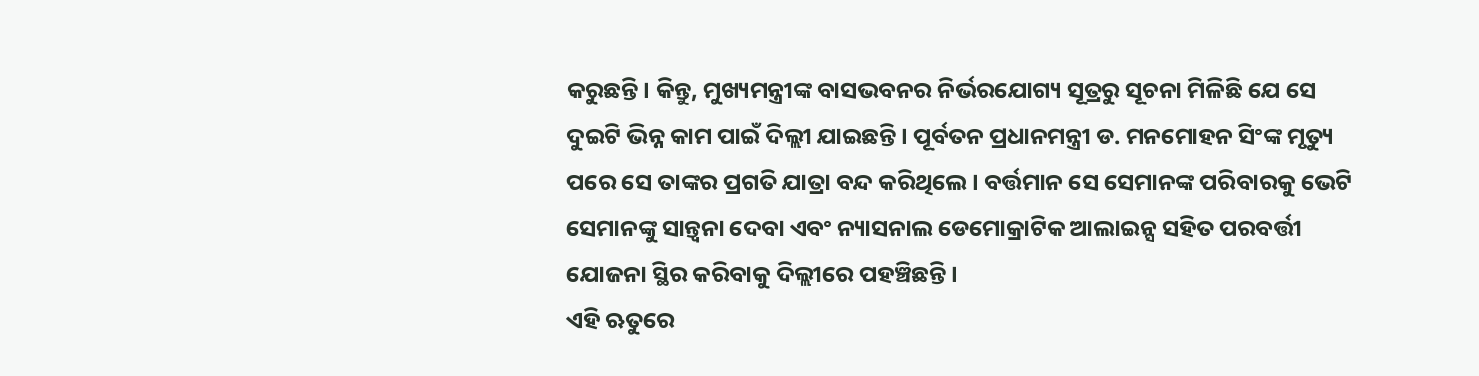କରୁଛନ୍ତି। କିନ୍ତୁ, ମୁଖ୍ୟମନ୍ତ୍ରୀଙ୍କ ବାସଭବନର ନିର୍ଭରଯୋଗ୍ୟ ସୂତ୍ରରୁ ସୂଚନା ମିଳିଛି ଯେ ସେ ଦୁଇଟି ଭିନ୍ନ କାମ ପାଇଁ ଦିଲ୍ଲୀ ଯାଇଛନ୍ତି। ପୂର୍ବତନ ପ୍ରଧାନମନ୍ତ୍ରୀ ଡ. ମନମୋହନ ସିଂଙ୍କ ମୃତ୍ୟୁ ପରେ ସେ ତାଙ୍କର ପ୍ରଗତି ଯାତ୍ରା ବନ୍ଦ କରିଥିଲେ। ବର୍ତ୍ତମାନ ସେ ସେମାନଙ୍କ ପରିବାରକୁ ଭେଟି ସେମାନଙ୍କୁ ସାନ୍ତ୍ୱନା ଦେବା ଏବଂ ନ୍ୟାସନାଲ ଡେମୋକ୍ରାଟିକ ଆଲାଇନ୍ସ ସହିତ ପରବର୍ତ୍ତୀ ଯୋଜନା ସ୍ଥିର କରିବାକୁ ଦିଲ୍ଲୀରେ ପହଞ୍ଚିଛନ୍ତି।
ଏହି ଋତୁରେ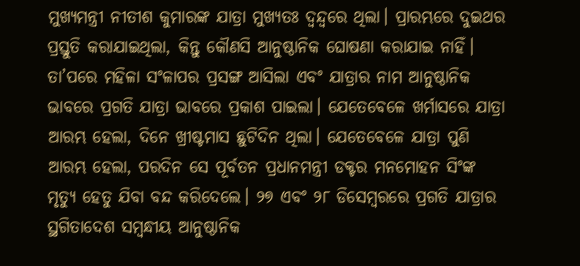ମୁଖ୍ୟମନ୍ତ୍ରୀ ନୀତୀଶ କୁମାରଙ୍କ ଯାତ୍ରା ମୁଖ୍ୟତଃ ଦ୍ୱନ୍ଦ୍ୱରେ ଥିଲା। ପ୍ରାରମ୍ଭରେ ଦୁଇଥର ପ୍ରସ୍ତୁତି କରାଯାଇଥିଲା, କିନ୍ତୁ କୌଣସି ଆନୁଷ୍ଠାନିକ ଘୋଷଣା କରାଯାଇ ନାହିଁ। ତା’ପରେ ମହିଳା ସଂଳାପର ପ୍ରସଙ୍ଗ ଆସିଲା ଏବଂ ଯାତ୍ରାର ନାମ ଆନୁଷ୍ଠାନିକ ଭାବରେ ପ୍ରଗତି ଯାତ୍ରା ଭାବରେ ପ୍ରକାଶ ପାଇଲା। ଯେତେବେଳେ ଖର୍ମାସରେ ଯାତ୍ରା ଆରମ୍ଭ ହେଲା, ଦିନେ ଖ୍ରୀଷ୍ଟମାସ ଛୁଟିଦିନ ଥିଲା। ଯେତେବେଳେ ଯାତ୍ରା ପୁଣି ଆରମ୍ଭ ହେଲା, ପରଦିନ ସେ ପୂର୍ବତନ ପ୍ରଧାନମନ୍ତ୍ରୀ ଡକ୍ଟର ମନମୋହନ ସିଂଙ୍କ ମୃତ୍ୟୁ ହେତୁ ଯିବା ବନ୍ଦ କରିଦେଲେ। ୨୭ ଏବଂ ୨୮ ଡିସେମ୍ବରରେ ପ୍ରଗତି ଯାତ୍ରାର ସ୍ଥଗିତାଦେଶ ସମ୍ବନ୍ଧୀୟ ଆନୁଷ୍ଠାନିକ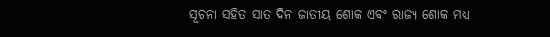ସୂଚନା ସହିତ ସାତ ଦିନ ଜାତୀୟ ଶୋକ ଏବଂ ରାଜ୍ୟ ଶୋକ ମଧ୍ୟ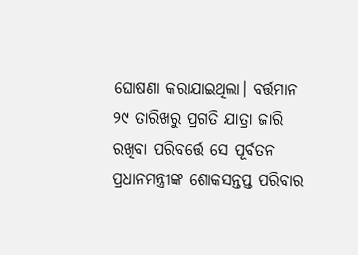ଘୋଷଣା କରାଯାଇଥିଲା। ବର୍ତ୍ତମାନ ୨୯ ତାରିଖରୁ ପ୍ରଗତି ଯାତ୍ରା ଜାରି ରଖିବା ପରିବର୍ତ୍ତେ ସେ ପୂର୍ବତନ ପ୍ରଧାନମନ୍ତ୍ରୀଙ୍କ ଶୋକସନ୍ତପ୍ତ ପରିବାର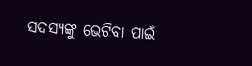ସଦସ୍ୟଙ୍କୁ ଭେଟିବା ପାଇଁ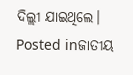ଦିଲ୍ଲୀ ଯାଇଥିଲେ।
Posted inଜାତୀୟ